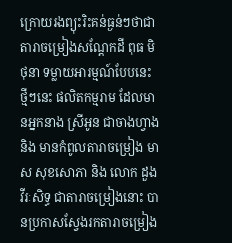ក្រោយរងព្យុះរិះគន់ធ្ងន់ៗថាជាតារាចម្រៀងសណ្តែកដី ពុធ មិថុនា ទម្លាយអារម្មណ៍បែបនេះ
ថ្មីៗនេះ ផលិតកម្មរាម ដែលមានអ្នកនាង ស្រីអូន ជាចាងហ្វាង និង មានកំពូលតារាចម្រៀង មាស សុខសោភា និង លោក ដួង វីរៈសិទ្ធ ជាតារាចម្រៀងនោះ បានប្រកាសស្វែងរកតារាចម្រៀង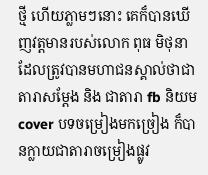ថ្មី ហើយភ្លាមៗនោះ គេក៏បានឃើញវត្តមានរបស់លោក ពុធ មិថុនា ដែលត្រូវបានមហាជនស្គាល់ថាជាតារាសម្តែង និង ជាតារា fb និយម cover បទចម្រៀងមកច្រៀង ក៏បានក្លាយជាតារាចម្រៀងផ្លូវ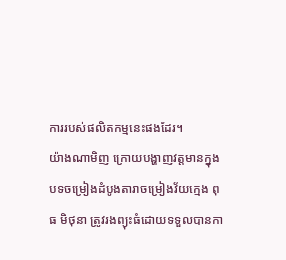ការរបស់ផលិតកម្មនេះផងដែរ។
យ៉ាងណាមិញ ក្រោយបង្ហាញវត្តមានក្នុងបទចម្រៀងដំបូងតារាចម្រៀងវ័យក្មេង ពុធ មិថុនា ត្រូវរងព្យុះធំដោយទទួលបានកា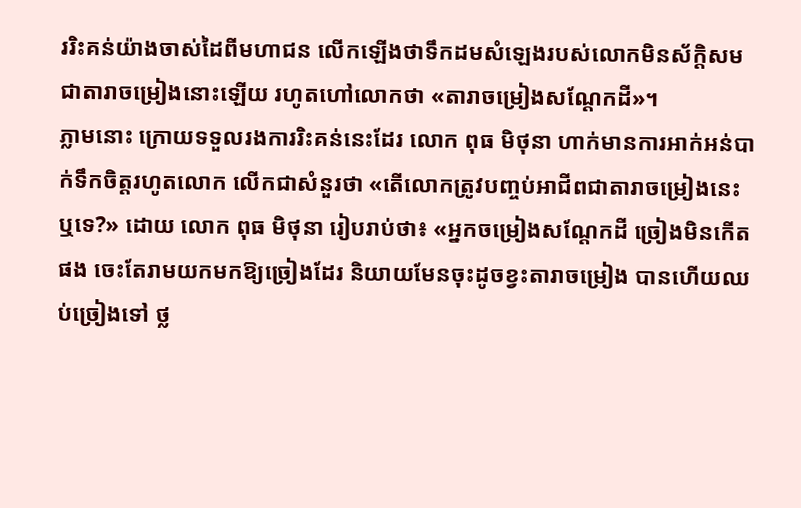ររិះគន់យ៉ាងចាស់ដៃពីមហាជន លើកឡើងថាទឹកដមសំឡេងរបស់លោកមិនស័ក្តិសមជាតារាចម្រៀងនោះឡើយ រហូតហៅលោកថា «តារាចម្រៀងសណ្តែកដី»។
ភ្លាមនោះ ក្រោយទទួលរងការរិះគន់នេះដែរ លោក ពុធ មិថុនា ហាក់មានការអាក់អន់បាក់ទឹកចិត្តរហូតលោក លើកជាសំនួរថា «តើលោកត្រូវបញ្ចប់អាជីពជាតារាចម្រៀងនេះឬទេ?» ដោយ លោក ពុធ មិថុនា រៀបរាប់ថា៖ «អ្នកចម្រៀងសណ្តែកដី ច្រៀងមិនកើតផង ចេះតែរាមយកមកឱ្យច្រៀងដែរ និយាយមែនចុះដូចខ្វះតារាចម្រៀង បានហើយឈប់ច្រៀងទៅ ថ្ល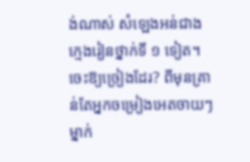ង់ណាស់ សំឡេងអន់ជាងក្មេងរៀនថ្នាក់ទី ១ ទៀត។ ចេះឱ្យច្រៀងដែរ? ពីមុនគ្រាន់តែអ្នកចម្រៀងអេតចាយៗម្នាក់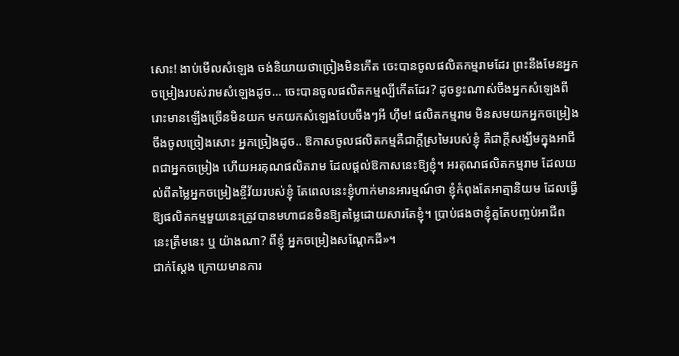សោះ! ងាប់មើលសំឡេង ចង់និយាយថាច្រៀងមិនកើត ចេះបានចូលផលិតកម្មរាមដែរ ព្រះនឹងមែនអ្នកចម្រៀងរបស់រាមសំឡេងដូច… ចេះបានចូលផលិតកម្មល្បីកើតដែរ? ដូចខ្វះណាស់ចឹងអ្នកសំឡេងពីរោះមានឡើងច្រើនមិនយក មកយកសំឡេងបែបចឹងៗអី ហ៊ឹម! ផលិតកម្មរាម មិនសមយកអ្នកចម្រៀងចឹងចូលច្រៀងសោះ អ្នកច្រៀងដូច.. ឱកាសចូលផលិតកម្មគឺជាក្តីស្រមៃរបស់ខ្ញុំ គឺជាក្តីសង្ឃឹមក្នុងអាជីពជាអ្នកចម្រៀង ហើយអរគុណផលិតរាម ដែលផ្តល់ឱកាសនេះឱ្យខ្ញុំ។ អរគុណផលិតកម្មរាម ដែលយល់ពីតម្លៃអ្នកចម្រៀងខ្ចីវ័យរបស់ខ្ញុំ តែពេលនេះខ្ញុំហាក់មានអារម្មណ៍ថា ខ្ញុំកំពុងតែអាត្មានិយម ដែលធ្វើឱ្យផលិតកម្មមួយនេះត្រូវបានមហាជនមិនឱ្យតម្លៃដោយសារតែខ្ញុំ។ ប្រាប់ផងថាខ្ញុំគួតែបញ្ចប់អាជីពនេះត្រឹមនេះ ឬ យ៉ាងណា? ពីខ្ញុំ អ្នកចម្រៀងសណ្តែកដី»។
ជាក់ស្តែង ក្រោយមានការ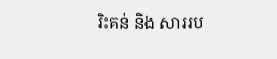រិះគន់ និង សាររប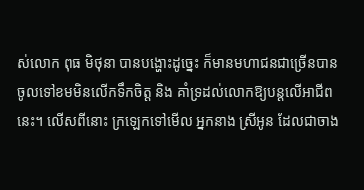ស់លោក ពុធ មិថុនា បានបង្ហោះដូច្នេះ ក៏មានមហាជនជាច្រើនបានចូលទៅខមមិនលើកទឹកចិត្ត និង គាំទ្រដល់លោកឱ្យបន្តលើអាជីពនេះ។ លើសពីនោះ ក្រឡេកទៅមើល អ្នកនាង ស្រីអូន ដែលជាចាង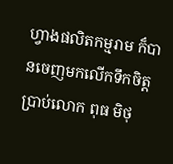ហ្វាងផលិតកម្មរាម ក៏បានចេញមកលើកទឹកចិត្ត ប្រាប់លោក ពុធ មិថុ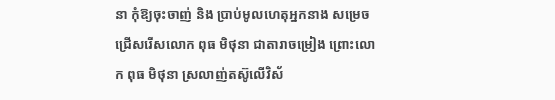នា កុំឱ្យចុះចាញ់ និង ប្រាប់មូលហេតុអ្នកនាង សម្រេចជ្រើសរើសលោក ពុធ មិថុនា ជាតារាចម្រៀង ព្រោះលោក ពុធ មិថុនា ស្រលាញ់តស៊ូលើវិស័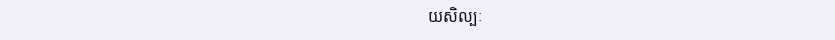យសិល្បៈ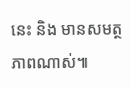នេះ និង មានសមត្ថភាពណាស់៕